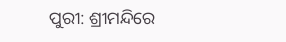ପୁରୀ: ଶ୍ରୀମନ୍ଦିରେ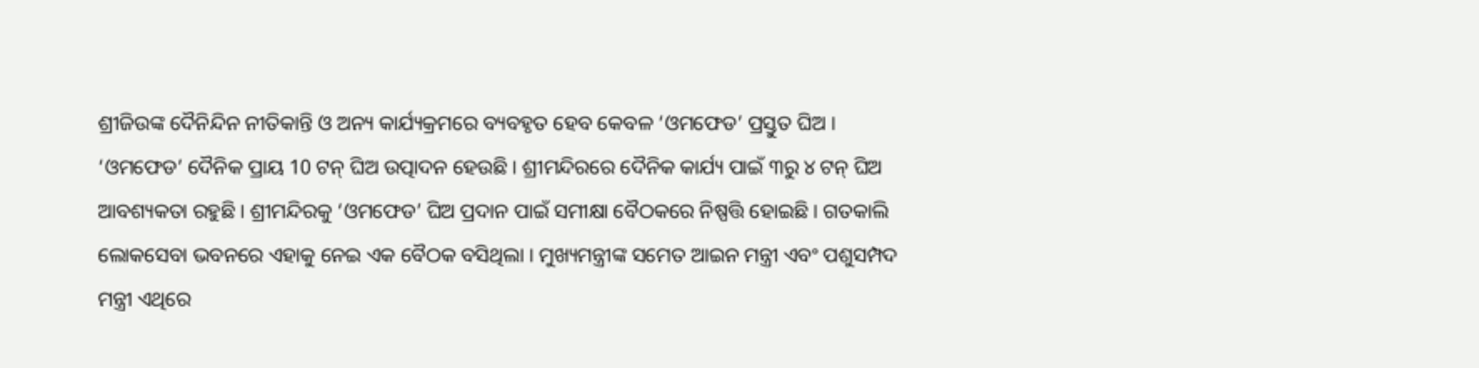ଶ୍ରୀଜିଉଙ୍କ ଦୈନିନ୍ଦିନ ନୀତିକାନ୍ତି ଓ ଅନ୍ୟ କାର୍ଯ୍ୟକ୍ରମରେ ବ୍ୟବହୃତ ହେବ କେବଳ ‘ଓମଫେଡ’ ପ୍ରସ୍ତୁତ ଘିଅ । ‘ଓମଫେଡ’ ଦୈନିକ ପ୍ରାୟ 10 ଟନ୍ ଘିଅ ଉତ୍ପାଦନ ହେଉଛି । ଶ୍ରୀମନ୍ଦିରରେ ଦୈନିକ କାର୍ଯ୍ୟ ପାଇଁ ୩ରୁ ୪ ଟନ୍ ଘିଅ ଆବଶ୍ୟକତା ରହୁଛି । ଶ୍ରୀମନ୍ଦିରକୁ ‘ଓମଫେଡ’ ଘିଅ ପ୍ରଦାନ ପାଇଁ ସମୀକ୍ଷା ବୈଠକରେ ନିଷ୍ପତ୍ତି ହୋଇଛି । ଗତକାଲି ଲୋକସେବା ଭବନରେ ଏହାକୁ ନେଇ ଏକ ବୈଠକ ବସିଥିଲା । ମୁଖ୍ୟମନ୍ତ୍ରୀଙ୍କ ସମେତ ଆଇନ ମନ୍ତ୍ରୀ ଏବଂ ପଶୁସମ୍ପଦ ମନ୍ତ୍ରୀ ଏଥିରେ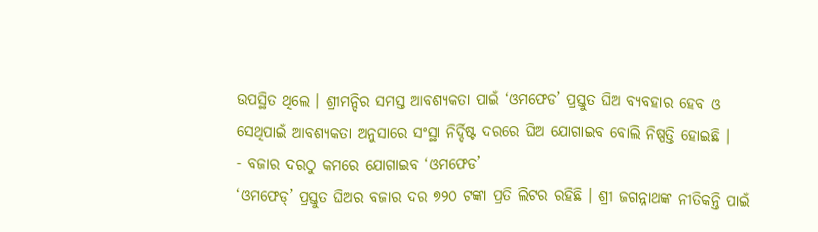ଉପସ୍ଥିତ ଥିଲେ । ଶ୍ରୀମନ୍ଦିର ସମସ୍ତ ଆବଶ୍ୟକତା ପାଇଁ ‘ଓମଫେଡ’ ପ୍ରସ୍ତୁତ ଘିଅ ବ୍ୟବହାର ହେବ ଓ ସେଥିପାଇଁ ଆବଶ୍ୟକତା ଅନୁସାରେ ସଂସ୍ଥା ନିର୍ଦ୍ଦିଷ୍ଟ ଦରରେ ଘିଅ ଯୋଗାଇବ ବୋଲି ନିଷ୍ପତ୍ତି ହୋଇଛି ।
- ବଜାର ଦରଠୁ କମରେ ଯୋଗାଇବ ‘ଓମଫେଡ’
‘ଓମଫେଡ୍’ ପ୍ରସ୍ତୁତ ଘିଅର ବଜାର ଦର ୭୨୦ ଟଙ୍କା ପ୍ରତି ଲିଟର ରହିଛି । ଶ୍ରୀ ଜଗନ୍ନାଥଙ୍କ ନୀତିକନ୍ତି ପାଇଁ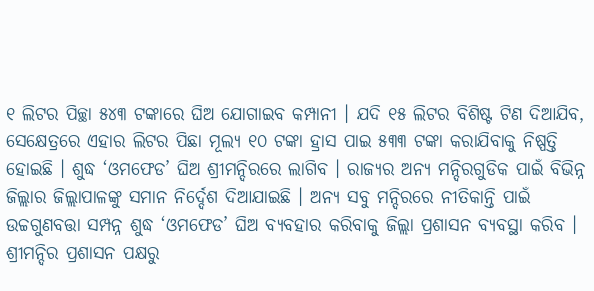୧ ଲିଟର ପିଚ୍ଛା ୫୪୩ ଟଙ୍କାରେ ଘିଅ ଯୋଗାଇବ କମ୍ପାନୀ । ଯଦି ୧୫ ଲିଟର ବିଶିଷ୍ଟ ଟିଣ ଦିଆଯିବ, ସେକ୍ଷେତ୍ରରେ ଏହାର ଲିଟର ପିଛା ମୂଲ୍ୟ ୧୦ ଟଙ୍କା ହ୍ରାସ ପାଇ ୫୩୩ ଟଙ୍କା କରାଯିବାକୁ ନିଷ୍ପତ୍ତି ହୋଇଛି । ଶୁଦ୍ଧ ‘ଓମଫେଡ’ ଘିଅ ଶ୍ରୀମନ୍ଦିରରେ ଲାଗିବ । ରାଜ୍ୟର ଅନ୍ୟ ମନ୍ଦିରଗୁଡିକ ପାଇଁ ବିଭିନ୍ନ ଜିଲ୍ଲାର ଜିଲ୍ଲାପାଳଙ୍କୁ ସମାନ ନିର୍ଦ୍ଦେଶ ଦିଆଯାଇଛି । ଅନ୍ୟ ସବୁ ମନ୍ଦିରରେ ନୀତିକାନ୍ତି ପାଇଁ ଉଚ୍ଚଗୁଣବତ୍ତା ସମ୍ପନ୍ନ ଶୁଦ୍ଧ ‘ଓମଫେଡ’ ଘିଅ ବ୍ୟବହାର କରିବାକୁ ଜିଲ୍ଲା ପ୍ରଶାସନ ବ୍ୟବସ୍ଥା କରିବ ।
ଶ୍ରୀମନ୍ଦିର ପ୍ରଶାସନ ପକ୍ଷରୁ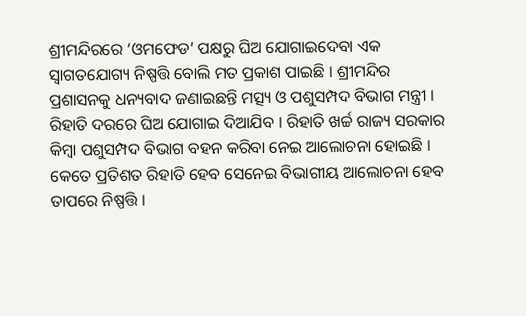ଶ୍ରୀମନ୍ଦିରରେ ‘ଓମଫେଡ’ ପକ୍ଷରୁ ଘିଅ ଯୋଗାଇଦେବା ଏକ ସ୍ବାଗତଯୋଗ୍ୟ ନିଷ୍ପତ୍ତି ବୋଲି ମତ ପ୍ରକାଶ ପାଇଛି । ଶ୍ରୀମନ୍ଦିର ପ୍ରଶାସନକୁ ଧନ୍ୟବାଦ ଜଣାଇଛନ୍ତି ମତ୍ସ୍ୟ ଓ ପଶୁସମ୍ପଦ ବିଭାଗ ମନ୍ତ୍ରୀ । ରିହାତି ଦରରେ ଘିଅ ଯୋଗାଇ ଦିଆଯିବ । ରିହାତି ଖର୍ଚ୍ଚ ରାଜ୍ୟ ସରକାର କିମ୍ବା ପଶୁସମ୍ପଦ ବିଭାଗ ବହନ କରିବା ନେଇ ଆଲୋଚନା ହୋଇଛି । କେତେ ପ୍ରତିଶତ ରିହାତି ହେବ ସେନେଇ ବିଭାଗୀୟ ଆଲୋଚନା ହେବ ତାପରେ ନିଷ୍ପତ୍ତି ।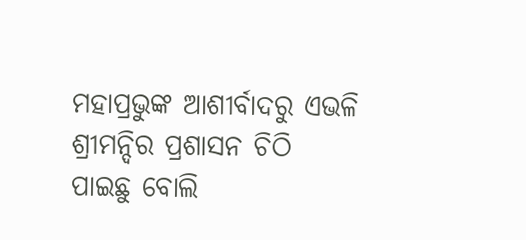ମହାପ୍ରଭୁଙ୍କ ଆଶୀର୍ବାଦରୁ ଏଭଳି ଶ୍ରୀମନ୍ଦିର ପ୍ରଶାସନ ଚିଠି ପାଇଛୁ ବୋଲି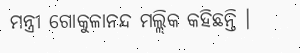ମନ୍ତ୍ରୀ ଗୋକୁଳାନନ୍ଦ ମଲ୍ଲିକ କହିଛନ୍ତି ।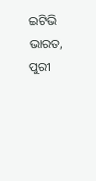ଇଟିଭି ଭାରତ, ପୁରୀ